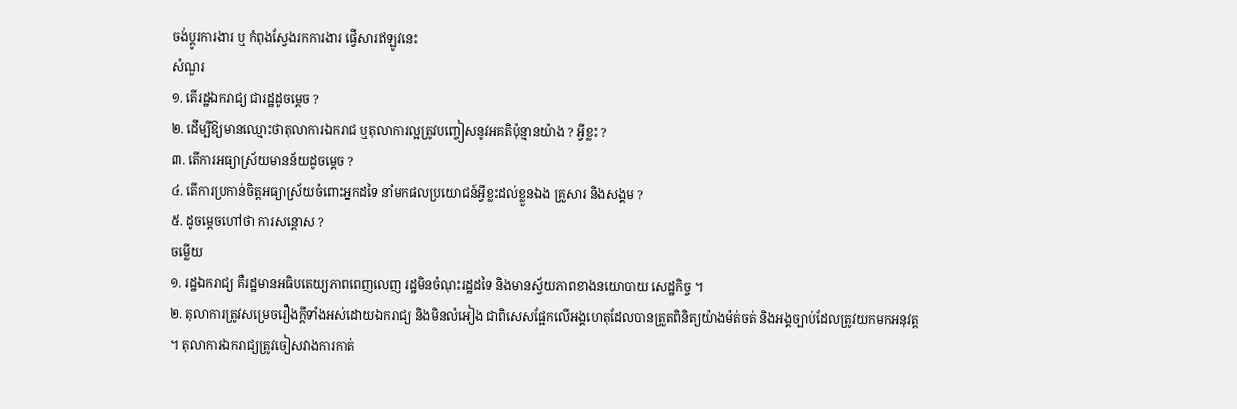ចង់ប្តូរការងារ ឬ កំពុងស្វែងរកការងារ ផ្វើសារឥឡូវនេះ
សំណួរ
១. តើរដ្ឋឯករាជ្យ ជារដ្ឋដូចម្តេច ?
២. ដើម្បីឱ្យមានឈ្មោះថាតុលាការឯករាជ ឬតុលាការល្អត្រូវបញ្ចៀសនូវអគតិប៉ុន្មានយ៉ាង ? អ្វីខ្លះ ?
៣. តើការអធ្យាស្រ័យមានន័យដូចម្តេច ?
៤. តើការប្រកាន់ចិត្តអធ្យាស្រ័យចំពោះអ្នកដទៃ នាំមកផលប្រយោជន៍អ្វីខ្លះដល់ខ្លួនឯង គ្រួសារ និងសង្គម ?
៥. ដូចម្តេចហៅថា ការសន្តោស ?
ចម្លើយ
១. រដ្ឋឯករាជ្យ គឺរដ្ឋមានអធិបតេយ្យភាពពេញលេញ រដ្ឋមិនចំណុះរដ្ឋដទៃ និងមានស័្វយភាពខាងនយោបាយ សេដ្ឋកិច្ច ។
២. តុលាការត្រូវសម្រេចរឿងក្តីទាំងអស់ដោយឯករាជ្យ និងមិនលំអៀង ជាពិសេសផ្អែកលើអង្គហេតុដែលបានត្រួតពិនិត្យយ៉ាងម៉ត់ចត់ និងអង្គច្បាប់ដែលត្រូវយកមកអនុវត្ត ។ តុលាការឯករាជ្យត្រូវចៀសវាងការកាត់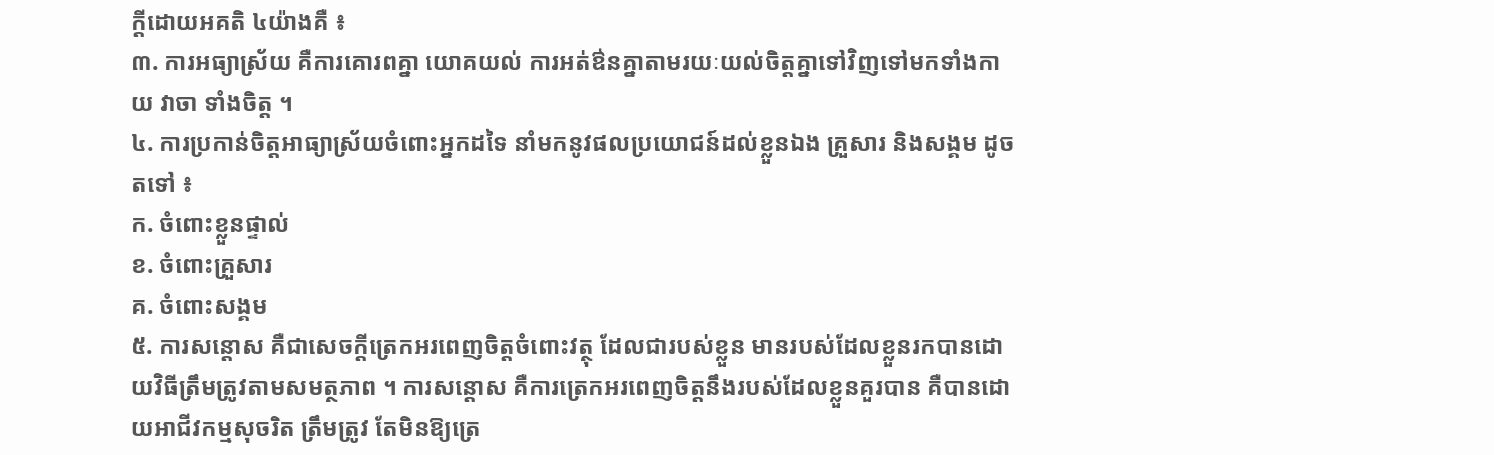ក្តីដោយអគតិ ៤យ៉ាងគឺ ៖
៣. ការអធ្យាស្រ័យ គឺការគោរពគ្នា យោគយល់ ការអត់ឳនគ្នាតាមរយៈយល់ចិត្តគ្នាទៅវិញទៅមកទាំងកាយ វាចា ទាំងចិត្ត ។
៤. ការប្រកាន់ចិត្តអាធ្យាស្រ័យចំពោះអ្នកដទៃ នាំមកនូវផលប្រយោជន៍ដល់ខ្លួនឯង គ្រួសារ និងសង្គម ដូចតទៅ ៖
ក. ចំពោះខ្លួនផ្ទាល់
ខ. ចំពោះគ្រួសារ
គ. ចំពោះសង្គម
៥. ការសន្តោស គឺជាសេចក្តីត្រេកអរពេញចិត្តចំពោះវត្ថុ ដែលជារបស់ខ្លួន មានរបស់ដែលខ្លួនរកបានដោយវិធីត្រឹមត្រូវតាមសមត្ថភាព ។ ការសន្តោស គឺការត្រេកអរពេញចិត្តនឹងរបស់ដែលខ្លួនគួរបាន គឺបានដោយអាជីវកម្មសុចរិត ត្រឹមត្រូវ តែមិនឱ្យត្រេ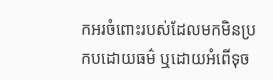កអរចំពោះរបស់ដែលមកមិនប្រកបដោយធម៌ ឬដោយអំពើទុច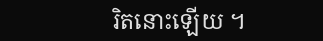រិតនោះឡើយ ។